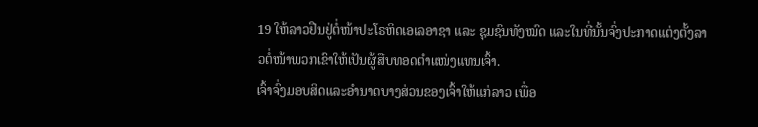19 ໃຫ້ລາວຢືນຢູ່ຕໍ່ໜ້າປະໂຣຫິດເອເລອາຊາ ແລະ ຊຸມຊົນທັງໝົດ ແລະໃນທີ່ນັ້ນຈົ່ງປະກາດແຕ່ງຕັ້ງລາວຕໍ່ໜ້າພວກເຂົາໃຫ້ເປັນຜູ້ສືບທອດຕຳແໜ່ງແທນເຈົ້າ.
ເຈົ້າຈົ່ງມອບສິດແລະອຳນາດບາງສ່ວນຂອງເຈົ້າໃຫ້ແກ່ລາວ ເພື່ອ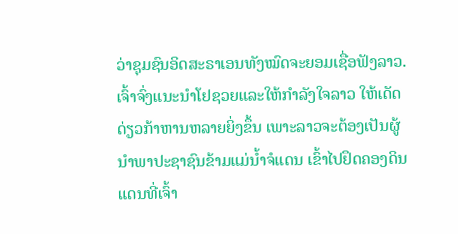ວ່າຊຸມຊົນອິດສະຣາເອນທັງໝົດຈະຍອມເຊື່ອຟັງລາວ.
ເຈົ້າຈົ່ງແນະນຳໂຢຊວຍແລະໃຫ້ກຳລັງໃຈລາວ ໃຫ້ເດັດດ່ຽວກ້າຫານຫລາຍຍິ່ງຂຶ້ນ ເພາະລາວຈະຕ້ອງເປັນຜູ້ນຳພາປະຊາຊົນຂ້າມແມ່ນໍ້າຈໍແດນ ເຂົ້າໄປຢຶດຄອງດິນແດນທີ່ເຈົ້າ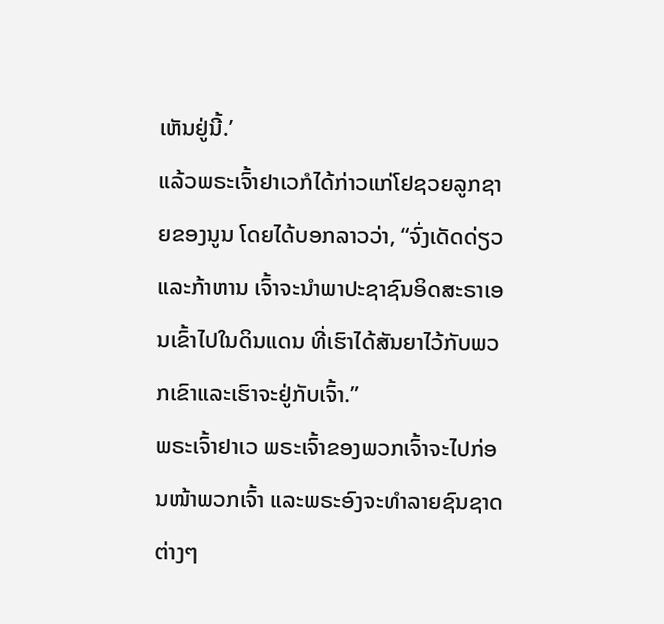ເຫັນຢູ່ນີ້.’
ແລ້ວພຣະເຈົ້າຢາເວກໍໄດ້ກ່າວແກ່ໂຢຊວຍລູກຊາຍຂອງນູນ ໂດຍໄດ້ບອກລາວວ່າ, “ຈົ່ງເດັດດ່ຽວແລະກ້າຫານ ເຈົ້າຈະນຳພາປະຊາຊົນອິດສະຣາເອນເຂົ້າໄປໃນດິນແດນ ທີ່ເຮົາໄດ້ສັນຍາໄວ້ກັບພວກເຂົາແລະເຮົາຈະຢູ່ກັບເຈົ້າ.”
ພຣະເຈົ້າຢາເວ ພຣະເຈົ້າຂອງພວກເຈົ້າຈະໄປກ່ອນໜ້າພວກເຈົ້າ ແລະພຣະອົງຈະທຳລາຍຊົນຊາດຕ່າງໆ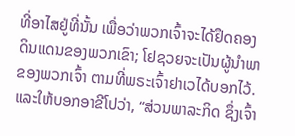ທີ່ອາໄສຢູ່ທີ່ນັ້ນ ເພື່ອວ່າພວກເຈົ້າຈະໄດ້ຢຶດຄອງດິນແດນຂອງພວກເຂົາ; ໂຢຊວຍຈະເປັນຜູ້ນຳພາຂອງພວກເຈົ້າ ຕາມທີ່ພຣະເຈົ້າຢາເວໄດ້ບອກໄວ້.
ແລະໃຫ້ບອກອາຂີໂປວ່າ, “ສ່ວນພາລະກິດ ຊຶ່ງເຈົ້າ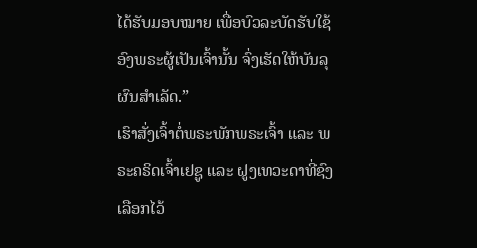ໄດ້ຮັບມອບໝາຍ ເພື່ອບົວລະບັດຮັບໃຊ້ອົງພຣະຜູ້ເປັນເຈົ້ານັ້ນ ຈົ່ງເຮັດໃຫ້ບັນລຸຜົນສຳເລັດ.”
ເຮົາສັ່ງເຈົ້າຕໍ່ພຣະພັກພຣະເຈົ້າ ແລະ ພຣະຄຣິດເຈົ້າເຢຊູ ແລະ ຝູງເທວະດາທີ່ຊົງເລືອກໄວ້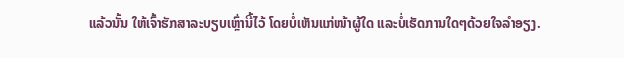ແລ້ວນັ້ນ ໃຫ້ເຈົ້າຮັກສາລະບຽບເຫຼົ່ານີ້ໄວ້ ໂດຍບໍ່ເຫັນແກ່ໜ້າຜູ້ໃດ ແລະບໍ່ເຮັດການໃດໆດ້ວຍໃຈລຳອຽງ.